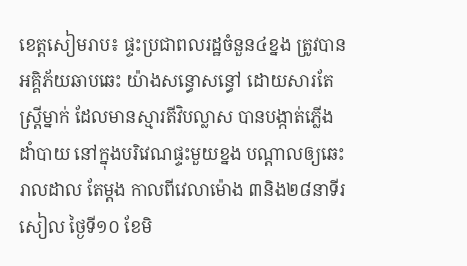ខេត្តសៀមរាប៖ ផ្ទះប្រជាពលរដ្ឋចំនួន៤ខ្នង ត្រូវបានអគ្គិភ័យឆាបឆេះ យ៉ាងសន្ធោសន្ធៅ ដោយសារតែ ស្ត្រីម្នាក់ ដែលមានស្មារតីវិបល្លាស បានបង្កាត់ភ្លើងដាំបាយ នៅក្នុងបរិវេណផ្ទះមួយខ្នង បណ្តាលឲ្យឆេះរាលដាល តែម្តង កាលពីវេលាម៉ោង ៣និង២៨នាទីរសៀល ថ្ងៃទី១០ ខែមិ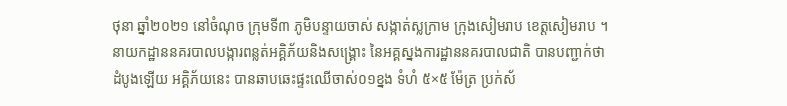ថុនា ឆ្នាំ២០២១ នៅចំណុច ក្រុមទី៣ ភូមិបន្ទាយចាស់ សង្កាត់ស្លក្រាម ក្រុងសៀមរាប ខេត្តសៀមរាប ។
នាយកដ្ឋាននគរបាលបង្ការពន្លត់អគ្គិភ័យនិងសង្គ្រោះ នៃអគ្គស្នងការដ្ឋាននគរបាលជាតិ បានបញ្ជាក់ថា
ដំបូងឡើយ អគ្គិភ័យនេះ បានឆាបឆេះផ្ទះឈើចាស់០១ខ្នង ទំហំ ៥×៥ ម៉ែត្រ ប្រក់ស័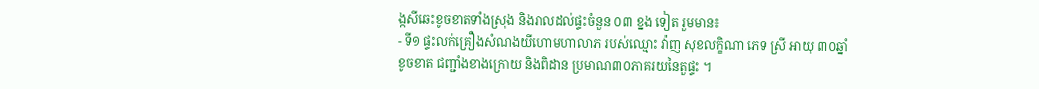ង្កសីឆេះខូចខាតទាំងស្រុង និងរាលដល់ផ្ទះចំនួន ០៣ ខ្នង ទៀត រួមមាន៖
- ទី១ ផ្ទះលក់គ្រឿងសំណងយីហោមហាលាភ របស់ឈ្មោះ វ៉ាញ សុខលក្ខិណា ភេទ ស្រី អាយុ ៣០ឆ្នាំ ខូចខាត ជញ្ជាំងខាងក្រោយ និងពិដាន ប្រមាណ៣០ភាគរយនៃតួផ្ទះ ។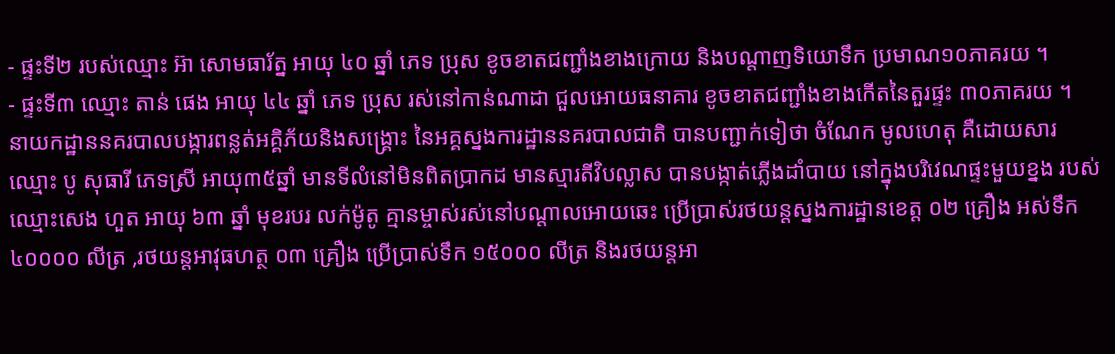- ផ្ទះទី២ របស់ឈ្មោះ អ៊ា សោមធារ័ត្ន អាយុ ៤០ ឆ្នាំ ភេទ ប្រុស ខូចខាតជញ្ជាំងខាងក្រោយ និងបណ្តាញទិយោទឹក ប្រមាណ១០ភាគរយ ។
- ផ្ទះទី៣ ឈ្មោះ តាន់ ផេង អាយុ ៤៤ ឆ្នាំ ភេទ ប្រុស រស់នៅកាន់ណាដា ជួលអោយធនាគារ ខូចខាតជញ្ជាំងខាងកើតនៃតួរផ្ទះ ៣០ភាគរយ ។
នាយកដ្ឋាននគរបាលបង្ការពន្លត់អគ្គិភ័យនិងសង្គ្រោះ នៃអគ្គស្នងការដ្ឋាននគរបាលជាតិ បានបញ្ជាក់ទៀថា ចំណែក មូលហេតុ គឺដោយសារ ឈ្មោះ បូ សុធារី ភេទស្រី អាយុ៣៥ឆ្នាំ មានទីលំនៅមិនពិតប្រាកដ មានស្មារតីវិបល្លាស បានបង្កាត់ភ្លើងដាំបាយ នៅក្នុងបរិវេណផ្ទះមួយខ្នង របស់ឈ្មោះសេង ហួត អាយុ ៦៣ ឆ្នាំ មុខរបរ លក់ម៉ូតូ គ្មានម្ចាស់រស់នៅបណ្តាលអោយឆេះ ប្រើប្រាស់រថយន្តស្នងការដ្ឋានខេត្ត ០២ គ្រឿង អស់ទឹក ៤០០០០ លីត្រ ,រថយន្តអាវុធហត្ថ ០៣ គ្រឿង ប្រើប្រាស់ទឹក ១៥០០០ លីត្រ និងរថយន្តអា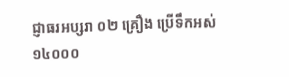ជ្ញាធរអប្សរា ០២ គ្រឿង ប្រើទឹកអស់ ១៤០០០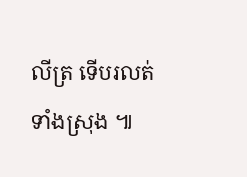លីត្រ ទើបរលត់ទាំងស្រុង ៕